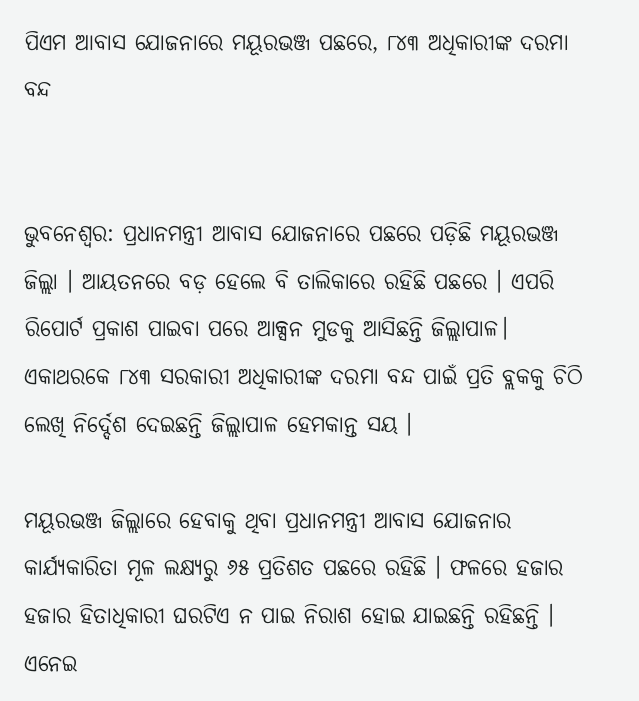ପିଏମ ଆବାସ ଯୋଜନାରେ ମୟୂରଭଞ୍ଜ ପଛରେ, ୮୪୩ ଅଧିକାରୀଙ୍କ ଦରମା ବନ୍ଦ


ଭୁବନେଶ୍ବର: ପ୍ରଧାନମନ୍ତ୍ରୀ ଆବାସ ଯୋଜନାରେ ପଛରେ ପଡ଼ିଛି ମୟୂରଭଞ୍ଜ ଜିଲ୍ଲା । ଆୟତନରେ ବଡ଼ ହେଲେ ବି ତାଲିକାରେ ରହିଛି ପଛରେ । ଏପରି ରିପୋର୍ଟ ପ୍ରକାଶ ପାଇବା ପରେ ଆକ୍ସନ ମୁଡକୁ ଆସିଛନ୍ତି ଜିଲ୍ଲାପାଳ। ଏକାଥରକେ ୮୪୩ ସରକାରୀ ଅଧିକାରୀଙ୍କ ଦରମା ବନ୍ଦ ପାଇଁ ପ୍ରତି ବ୍ଲକକୁ ଚିଠି ଲେଖି ନିର୍ଦ୍ଦେଶ ଦେଇଛନ୍ତି ଜିଲ୍ଲାପାଳ ହେମକାନ୍ତ ସୟ ।

ମୟୂରଭଞ୍ଜ ଜିଲ୍ଲାରେ ହେବାକୁ ଥିବା ପ୍ରଧାନମନ୍ତ୍ରୀ ଆବାସ ଯୋଜନାର କାର୍ଯ୍ୟକାରିତା ମୂଳ ଲକ୍ଷ୍ୟରୁ ୬୫ ପ୍ରତିଶତ ପଛରେ ରହିଛି । ଫଳରେ ହଜାର ହଜାର ହିତାଧିକାରୀ ଘରଟିଏ ନ ପାଇ ନିରାଶ ହୋଇ ଯାଇଛନ୍ତି ରହିଛନ୍ତି । ଏନେଇ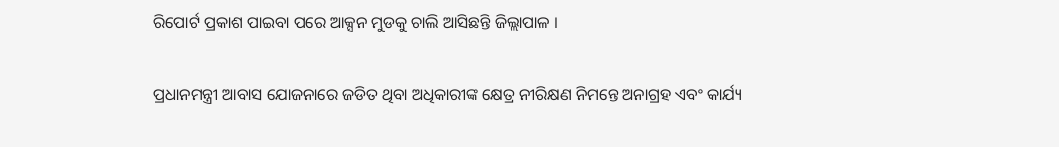ରିପୋର୍ଟ ପ୍ରକାଶ ପାଇବା ପରେ ଆକ୍ସନ ମୁଡକୁ ଚାଲି ଆସିଛନ୍ତି ଜିଲ୍ଲାପାଳ ।

ପ୍ରଧାନମନ୍ତ୍ରୀ ଆବାସ ଯୋଜନାରେ ଜଡିତ ଥିବା ଅଧିକାରୀଙ୍କ କ୍ଷେତ୍ର ନୀରିକ୍ଷଣ ନିମନ୍ତେ ଅନାଗ୍ରହ ଏବଂ କାର୍ଯ୍ୟ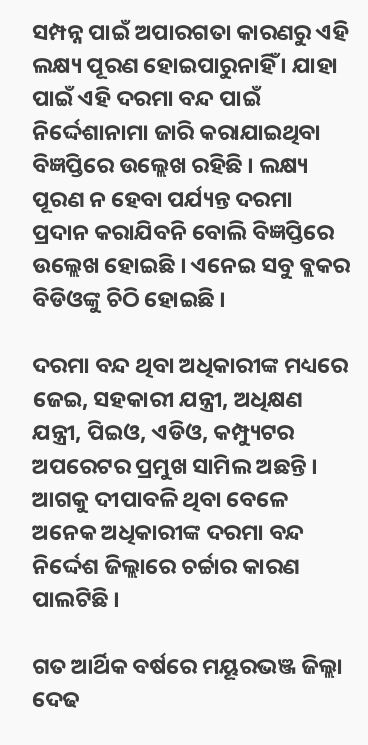ସମ୍ପନ୍ନ ପାଇଁ ଅପାରଗତା କାରଣରୁ ଏହି ଲକ୍ଷ୍ୟ ପୂରଣ ହୋଇପାରୁନାହିଁ । ଯାହା ପାଇଁ ଏହି ଦରମା ବନ୍ଦ ପାଇଁ ନିର୍ଦ୍ଦେଶାନାମା ଜାରି କରାଯାଇଥିବା ବିଜ୍ଞପ୍ତିରେ ଉଲ୍ଲେଖ ରହିଛି । ଲକ୍ଷ୍ୟ ପୂରଣ ନ ହେବା ପର୍ଯ୍ୟନ୍ତ ଦରମା ପ୍ରଦାନ କରାଯିବନି ବୋଲି ବିଜ୍ଞପ୍ତିରେ ଉଲ୍ଲେଖ ହୋଇଛି । ଏନେଇ ସବୁ ବ୍ଲକର ବିଡିଓଙ୍କୁ ଚିଠି ହୋଇଛି ।

ଦରମା ବନ୍ଦ ଥିବା ଅଧିକାରୀଙ୍କ ମଧ୍ୟରେ ଜେଇ, ସହକାରୀ ଯନ୍ତ୍ରୀ, ଅଧିକ୍ଷଣ ଯନ୍ତ୍ରୀ, ପିଇଓ, ଏଡିଓ, କମ୍ପ୍ୟୁଟର ଅପରେଟର ପ୍ରମୁଖ ସାମିଲ ଅଛନ୍ତି । ଆଗକୁ ଦୀପାବଳି ଥିବା ବେଳେ ଅନେକ ଅଧିକାରୀଙ୍କ ଦରମା ବନ୍ଦ ନିର୍ଦ୍ଦେଶ ଜିଲ୍ଲାରେ ଚର୍ଚ୍ଚାର କାରଣ ପାଲଟିଛି ।

ଗତ ଆର୍ଥିକ ବର୍ଷରେ ମୟୂରଭଞ୍ଜ ଜିଲ୍ଲା ଦେଢ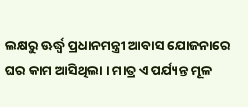ଲକ୍ଷରୁ ଊର୍ଦ୍ଧ୍ୱ ପ୍ରଧାନମନ୍ତ୍ରୀ ଆବାସ ଯୋଜନାରେ ଘର କାମ ଆସିଥିଲା । ମାତ୍ର ଏ ପର୍ଯ୍ୟନ୍ତ ମୂଳ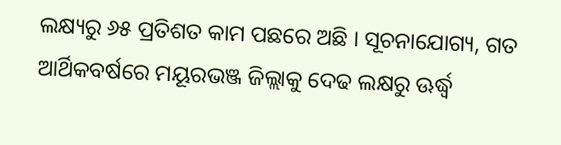ଲକ୍ଷ୍ୟରୁ ୬୫ ପ୍ରତିଶତ କାମ ପଛରେ ଅଛି । ସୂଚନାଯୋଗ୍ୟ, ଗତ ଆର୍ଥିକବର୍ଷରେ ମୟୂରଭଞ୍ଜ ଜିଲ୍ଲାକୁ ଦେଢ ଲକ୍ଷରୁ ଊର୍ଦ୍ଧ୍ୱ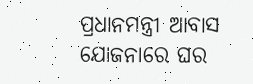ପ୍ରଧାନମନ୍ତ୍ରୀ ଆବାସ ଯୋଜନାରେ ଘର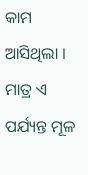କାମ ଆସିଥିଲା । ମାତ୍ର ଏ ପର୍ଯ୍ୟନ୍ତ ମୂଳ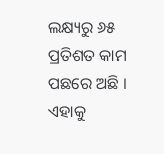ଲକ୍ଷ୍ୟରୁ ୬୫ ପ୍ରତିଶତ କାମ ପଛରେ ଅଛି । ଏହାକୁ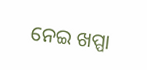ନେଇ ଖପ୍ପା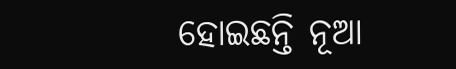ହୋଇଛନ୍ତି ନୂଆ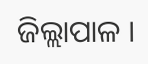ଜିଲ୍ଲାପାଳ ।